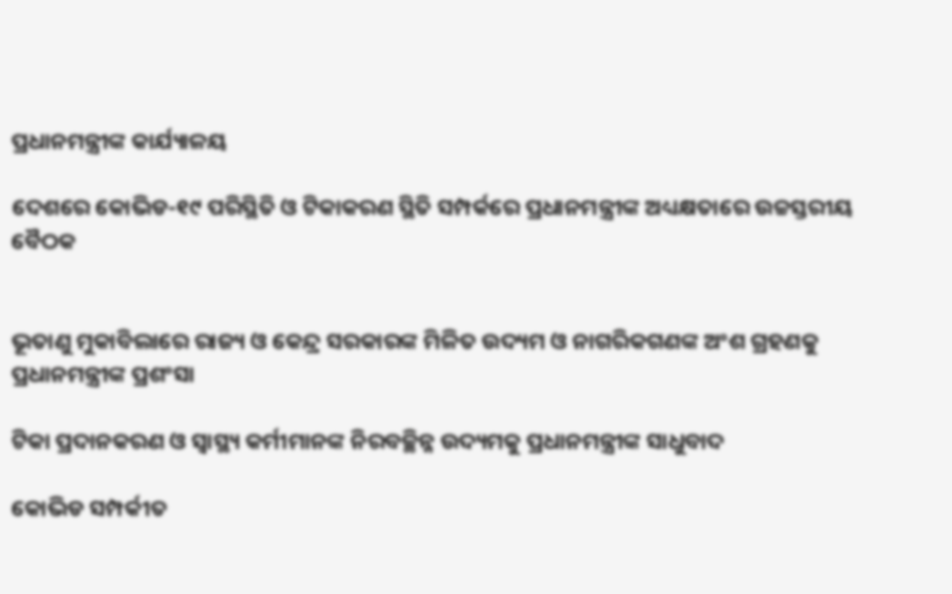ପ୍ରଧାନମନ୍ତ୍ରୀଙ୍କ କାର୍ଯ୍ୟାଳୟ

ଦେଶରେ କୋଭିଡ-୧୯ ପରିସ୍ଥିତି ଓ ଟିକାକରଣ ସ୍ଥିତି ସମ୍ପର୍କରେ ପ୍ରଧାନମନ୍ତ୍ରୀଙ୍କ ଅଧ୍ୟକ୍ଷତାରେ ଉଚ୍ଚସ୍ତରୀୟ ବୈଠକ


ଭୂତାଣୁ ମୁକାବିଲାରେ ରାଜ୍ୟ ଓ କେନ୍ଦ୍ର ସରକାରଙ୍କ ମିଳିତ ଉଦ୍ୟମ ଓ ନାଗରିକଗଣଙ୍କ ଅଂଶ ଗ୍ରହଣକୁ ପ୍ରଧାନମନ୍ତ୍ରୀଙ୍କ ପ୍ରଶଂସା

ଟିକା ପ୍ରଦାନକରଣ ଓ ସ୍ୱାସ୍ଥ୍ୟ କର୍ମୀମାନଙ୍କ ନିରବଚ୍ଛିନ୍ନ ଉଦ୍ୟମକୁ ପ୍ରଧାନମନ୍ତ୍ରୀଙ୍କ ସାଧୁବାଦ

କୋଭିଡ ସମ୍ପର୍କୀତ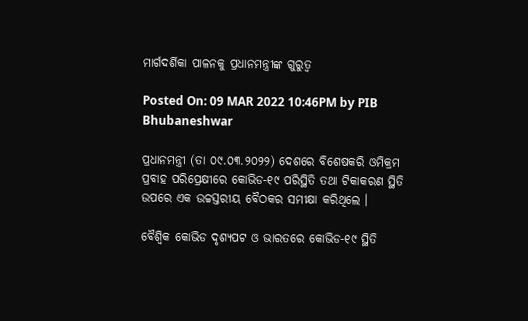ମାର୍ଗଦର୍ଶିକା ପାଳନକୁ ପ୍ରଧାନମନ୍ତ୍ରୀଙ୍କ ଗୁରୁତ୍ୱ

Posted On: 09 MAR 2022 10:46PM by PIB Bhubaneshwar

ପ୍ରଧାନମନ୍ତ୍ରୀ (ତା ୦୯.୦୩.୨୦୨୨) ଦେଶରେ ବିଶେଷକରି ଓମିକ୍ରମ ପ୍ରବାହ ପରିପ୍ରେକ୍ଷୀରେ କୋଭିଡ-୧୯ ପରିସ୍ଥିତି ତଥା ଟିକାକରଣ ସ୍ଥିତି ଉପରେ ଏକ ଉଚ୍ଚସ୍ତରୀୟ ବୈଠକର ସମୀକ୍ଷା କରିଥିଲେ ।

ବୈଶ୍ୱିକ କୋଭିଡ ଦୃଶ୍ୟପଟ ଓ ଭାରତରେ କୋଭିଡ-୧୯ ସ୍ଥିତି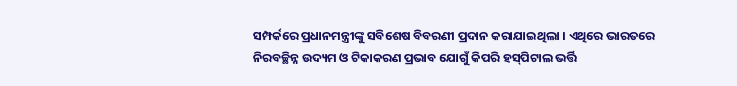ସମ୍ପର୍କରେ ପ୍ରଧାନମନ୍ତ୍ରୀଙ୍କୁ ସବିଶେଷ ବିବରଣୀ ପ୍ରଦାନ କରାଯାଇଥିଲା । ଏଥିରେ ଭାରତରେ ନିରବଚ୍ଛିନ୍ନ ଉଦ୍ୟମ ଓ ଟିକାକରଣ ପ୍ରଭାବ ଯୋଗୁଁ କିପରି ହସ୍‌ପିଟାଲ ଭର୍ତ୍ତି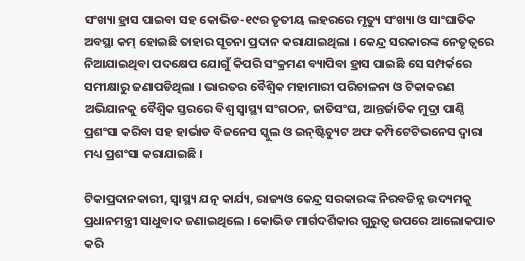ସଂଖ୍ୟା ହ୍ରାସ ପାଇବା ସହ କୋଭିଡ-୧୯ର ତୃତୀୟ ଲହରରେ ମୃତ୍ୟୁ ସଂଖ୍ୟା ଓ ସାଂଘାତିକ ଅବସ୍ଥା କମ୍ ହୋଇଛି ତାହାର ସୂଚନା ପ୍ରଦାନ କରାଯାଇଥିଲା । କେନ୍ଦ୍ର ସରକାରଙ୍କ ନେତୃତ୍ୱରେ ନିଆଯାଇଥିବା ପଦକ୍ଷେପ ଯୋଗୁଁ କିପରି ସଂକ୍ରମଣ ବ୍ୟାପିବା ହ୍ରାସ ପାଇଛି ସେ ସମ୍ପର୍କରେ ସମୀକ୍ଷାରୁ ଜଣାପଡିଥିଲା । ଭାରତର ବୈଶ୍ୱିକ ମହାମାରୀ ପରିଚାଳନା ଓ ଟିକାକରଣ ଅଭିଯାନକୁ ବୈଶ୍ୱିକ ସ୍ତରରେ ବିଶ୍ୱ ସ୍ୱାସ୍ଥ୍ୟ ସଂଗଠନ, ଜାତିସଂଘ, ଆନ୍ତର୍ଜାତିକ ମୁଦ୍ରା ପାଣ୍ଠି ପ୍ରଶଂସା କରିବା ସହ ହାର୍ଭାଡ ବିଜନେସ ସ୍କୁଲ ଓ ଇନ୍‌ଷ୍ଟିଚ୍ୟୁଟ ଅଫ କମ୍ପିଟେଟିଭନେସ ଦ୍ୱାରା ମଧ୍ୟ ପ୍ରଶଂସା କରାଯାଇଛି ।

ଟିକାପ୍ରଦାନକାରୀ, ସ୍ୱାସ୍ଥ୍ୟ ଯତ୍ନ କାର୍ଯ୍ୟ, ରାଜ୍ୟଓ କେନ୍ଦ୍ର ସରକାରଙ୍କ ନିରବଚ୍ଚିନ୍ନ ଉଦ୍ୟମକୁ ପ୍ରଧାନମନ୍ତ୍ରୀ ସାଧୁବାଦ ଜଣାଇଥିଲେ । କୋଭିଡ ମାର୍ଗଦର୍ଶିକାର ଗୁରୁତ୍ୱ ଉପରେ ଆଲୋକପାତ କରି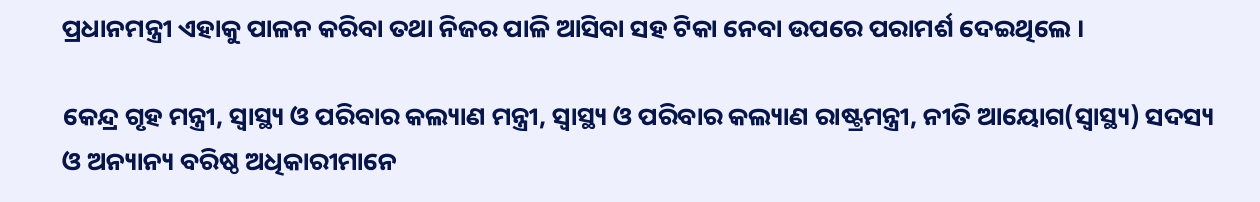ପ୍ରଧାନମନ୍ତ୍ରୀ ଏହାକୁ ପାଳନ କରିବା ତଥା ନିଜର ପାଳି ଆସିବା ସହ ଟିକା ନେବା ଉପରେ ପରାମର୍ଶ ଦେଇଥିଲେ ।

କେନ୍ଦ୍ର ଗୃହ ମନ୍ତ୍ରୀ, ସ୍ୱାସ୍ଥ୍ୟ ଓ ପରିବାର କଲ୍ୟାଣ ମନ୍ତ୍ରୀ, ସ୍ୱାସ୍ଥ୍ୟ ଓ ପରିବାର କଲ୍ୟାଣ ରାଷ୍ଟ୍ରମନ୍ତ୍ରୀ, ନୀତି ଆୟୋଗ(ସ୍ୱାସ୍ଥ୍ୟ) ସଦସ୍ୟ ଓ ଅନ୍ୟାନ୍ୟ ବରିଷ୍ଠ ଅଧିକାରୀମାନେ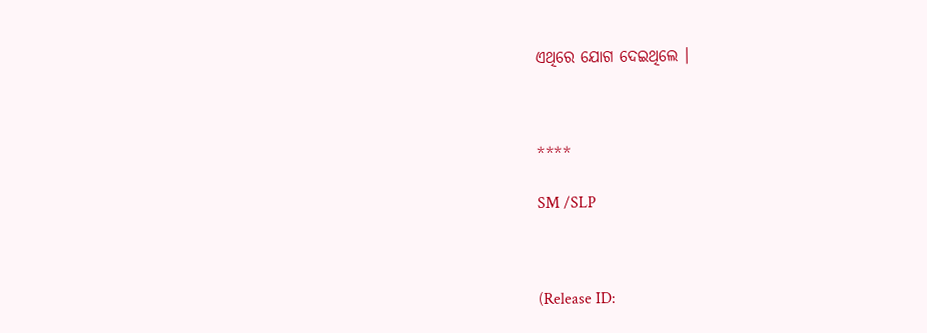ଏଥିରେ ଯୋଗ ଦେଇଥିଲେ ।



****

SM /SLP



(Release ID: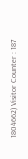1804662) Visitor Counter : 187